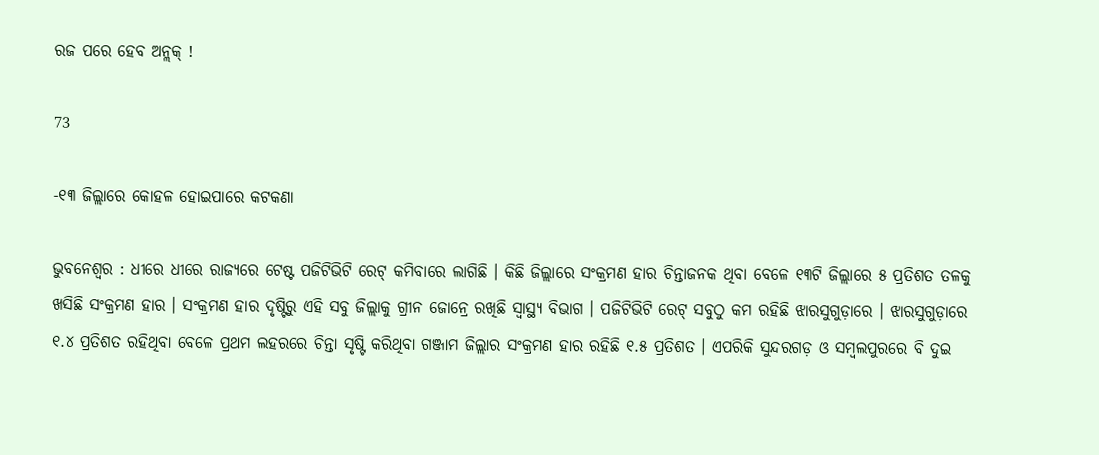ରଜ ପରେ ହେବ ଅନ୍ଲକ୍ !

73

-୧୩ ଜିଲ୍ଲାରେ କୋହଳ ହୋଇପାରେ କଟକଣା

ଭୁବନେଶ୍ୱର : ଧୀରେ ଧୀରେ ରାଜ୍ୟରେ ଟେଷ୍ଟ ପଜିଟିଭିଟି ରେଟ୍ କମିବାରେ ଲାଗିଛି । କିଛି ଜିଲ୍ଲାରେ ସଂକ୍ରମଣ ହାର ଚିନ୍ତାଜନକ ଥିବା ବେଳେ ୧୩ଟି ଜିଲ୍ଲାରେ ୫ ପ୍ରତିଶତ ତଳକୁ ଖସିଛି ସଂକ୍ରମଣ ହାର । ସଂକ୍ରମଣ ହାର ଦୃଷ୍ଟିରୁ ଏହି ସବୁ ଜିଲ୍ଲାକୁ ଗ୍ରୀନ ଜୋନ୍ରେ ରଖିଛି ସ୍ୱାସ୍ଥ୍ୟ ବିଭାଗ । ପଜିଟିଭିଟି ରେଟ୍ ସବୁଠୁ କମ ରହିଛି ଝାରସୁଗୁଡ଼ାରେ । ଝାରସୁଗୁଡ଼ାରେ ୧.୪ ପ୍ରତିଶତ ରହିଥିବା ବେଳେ ପ୍ରଥମ ଲହରରେ ଚିନ୍ତା ସୃଷ୍ଟି କରିଥିବା ଗଞ୍ଜାମ ଜିଲ୍ଲାର ସଂକ୍ରମଣ ହାର ରହିଛି ୧.୫ ପ୍ରତିଶତ । ଏପରିକି ସୁନ୍ଦରଗଡ଼ ଓ ସମ୍ବଲପୁରରେ ବି ଦୁଇ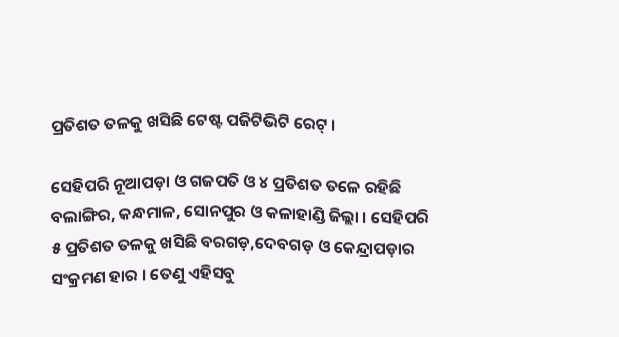ପ୍ରତିଶତ ତଳକୁ ଖସିଛି ଟେଷ୍ଟ ପଜିଟିଭିଟି ରେଟ୍ ।

ସେହିପରି ନୂଆପଡ଼ା ଓ ଗଜପତି ଓ ୪ ପ୍ରତିଶତ ତଳେ ରହିଛି ବଲାଙ୍ଗିର, କନ୍ଧମାଳ, ସୋନପୁର ଓ କଳାହାଣ୍ଡି ଜିଲ୍ଲା । ସେହିପରି ୫ ପ୍ରତିଶତ ତଳକୁ ଖସିଛି ବରଗଡ଼,ଦେବଗଡ଼ ଓ କେନ୍ଦ୍ରାପଡ଼ାର ସଂକ୍ରମଣ ହାର । ତେଣୁ ଏହିସବୁ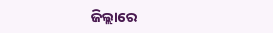ଜିଲ୍ଲାରେ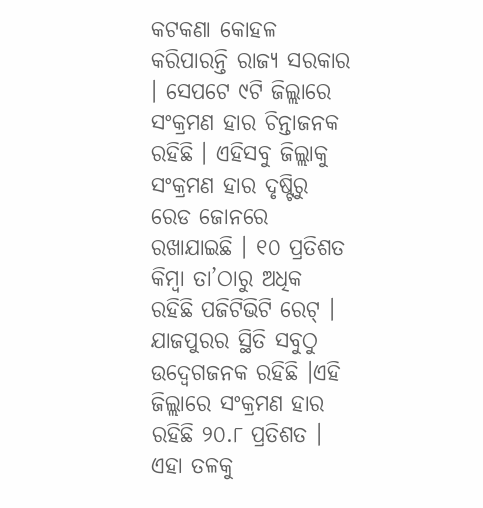କଟକଣା କୋହଳ କରିପାରନ୍ତି ରାଜ୍ୟ ସରକାର । ସେପଟେ ୯ଟି ଜିଲ୍ଲାରେ ସଂକ୍ରମଣ ହାର ଚିନ୍ତାଜନକ ରହିଛି । ଏହିସବୁ ଜିଲ୍ଲାକୁ ସଂକ୍ରମଣ ହାର ଦୃଷ୍ଟିରୁ ରେଡ ଜୋନରେ ରଖାଯାଇଛି । ୧୦ ପ୍ରତିଶତ କିମ୍ବା ତା’ଠାରୁ ଅଧିକ ରହିଛି ପଜିଟିଭିଟି ରେଟ୍ । ଯାଜପୁରର ସ୍ଥିତି ସବୁଠୁ ଉଦ୍ବେଗଜନକ ରହିଛି ।ଏହି ଜିଲ୍ଲାରେ ସଂକ୍ରମଣ ହାର ରହିଛି ୨୦.୮ ପ୍ରତିଶତ । ଏହା ତଳକୁ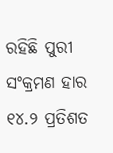ରହିଛି ପୁରୀ ସଂକ୍ରମଣ ହାର ୧୪.୨ ପ୍ରତିଶତ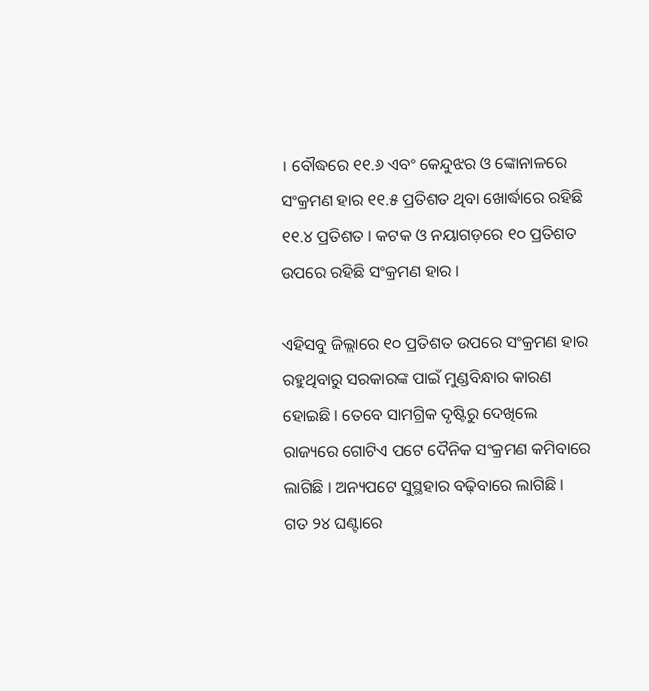। ବୌଦ୍ଧରେ ୧୧.୬ ଏବଂ କେନ୍ଦୁଝର ଓ ଙ୍କୋନାଳରେ ସଂକ୍ରମଣ ହାର ୧୧.୫ ପ୍ରତିଶତ ଥିବା ଖୋର୍ଦ୍ଧାରେ ରହିଛି ୧୧.୪ ପ୍ରତିଶତ । କଟକ ଓ ନୟାଗଡ଼ରେ ୧୦ ପ୍ରତିଶତ ଉପରେ ରହିଛି ସଂକ୍ରମଣ ହାର ।

ଏହିସବୁ ଜିଲ୍ଲାରେ ୧୦ ପ୍ରତିଶତ ଉପରେ ସଂକ୍ରମଣ ହାର ରହୁଥିବାରୁ ସରକାରଙ୍କ ପାଇଁ ମୁଣ୍ଡବିନ୍ଧାର କାରଣ ହୋଇଛି । ତେବେ ସାମଗ୍ରିକ ଦୃଷ୍ଟିରୁ ଦେଖିଲେ ରାଜ୍ୟରେ ଗୋଟିଏ ପଟେ ଦୈନିକ ସଂକ୍ରମଣ କମିବାରେ ଲାଗିଛି । ଅନ୍ୟପଟେ ସୁସ୍ଥହାର ବଢ଼ିବାରେ ଲାଗିଛି । ଗତ ୨୪ ଘଣ୍ଟାରେ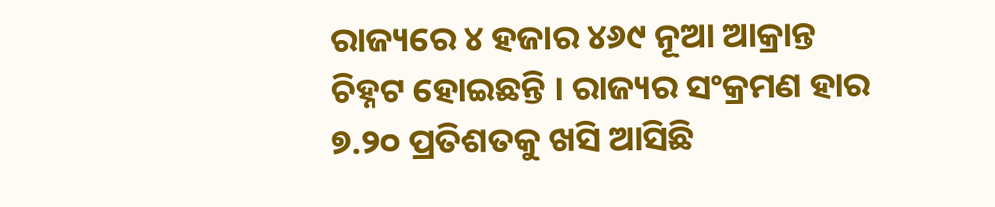ରାଜ୍ୟରେ ୪ ହଜାର ୪୬୯ ନୂଆ ଆକ୍ରାନ୍ତ ଚିହ୍ନଟ ହୋଇଛନ୍ତି । ରାଜ୍ୟର ସଂକ୍ରମଣ ହାର ୭.୨୦ ପ୍ରତିଶତକୁ ଖସି ଆସିଛି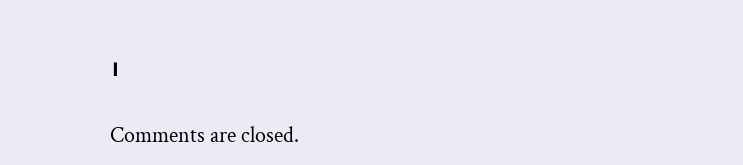।

Comments are closed.